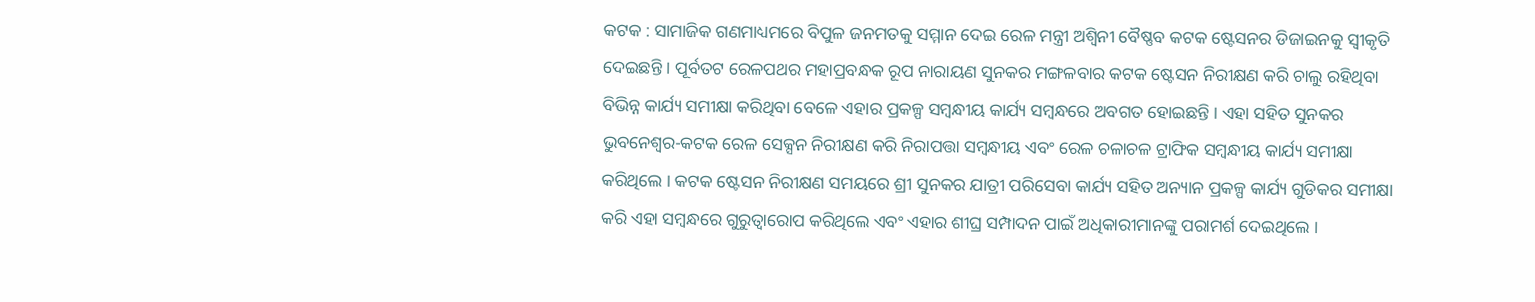କଟକ : ସାମାଜିକ ଗଣମାଧ୍ୟମରେ ବିପୁଳ ଜନମତକୁ ସମ୍ମାନ ଦେଇ ରେଳ ମନ୍ତ୍ରୀ ଅଶ୍ୱିନୀ ବୈଷ୍ଣବ କଟକ ଷ୍ଟେସନର ଡିଜାଇନକୁ ସ୍ୱୀକୃତି ଦେଇଛନ୍ତି । ପୂର୍ବତଟ ରେଳପଥର ମହାପ୍ରବନ୍ଧକ ରୂପ ନାରାୟଣ ସୁନକର ମଙ୍ଗଳବାର କଟକ ଷ୍ଟେସନ ନିରୀକ୍ଷଣ କରି ଚାଲୁ ରହିଥିବା ବିଭିନ୍ନ କାର୍ଯ୍ୟ ସମୀକ୍ଷା କରିଥିବା ବେଳେ ଏହାର ପ୍ରକଳ୍ପ ସମ୍ବନ୍ଧୀୟ କାର୍ଯ୍ୟ ସମ୍ବନ୍ଧରେ ଅବଗତ ହୋଇଛନ୍ତି । ଏହା ସହିତ ସୁନକର ଭୁବନେଶ୍ୱର-କଟକ ରେଳ ସେକ୍ସନ ନିରୀକ୍ଷଣ କରି ନିରାପତ୍ତା ସମ୍ବନ୍ଧୀୟ ଏବଂ ରେଳ ଚଳାଚଳ ଟ୍ରାଫିକ ସମ୍ବନ୍ଧୀୟ କାର୍ଯ୍ୟ ସମୀକ୍ଷା କରିଥିଲେ । କଟକ ଷ୍ଟେସନ ନିରୀକ୍ଷଣ ସମୟରେ ଶ୍ରୀ ସୁନକର ଯାତ୍ରୀ ପରିସେବା କାର୍ଯ୍ୟ ସହିତ ଅନ୍ୟାନ ପ୍ରକଳ୍ପ କାର୍ଯ୍ୟ ଗୁଡିକର ସମୀକ୍ଷା କରି ଏହା ସମ୍ବନ୍ଧରେ ଗୁରୁତ୍ୱାରୋପ କରିଥିଲେ ଏବଂ ଏହାର ଶୀଘ୍ର ସମ୍ପାଦନ ପାଇଁ ଅଧିକାରୀମାନଙ୍କୁ ପରାମର୍ଶ ଦେଇଥିଲେ ।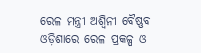ରେଳ ମନ୍ତ୍ରୀ ଅଶ୍ୱିନୀ ବୈଷ୍ଣବ ଓଡ଼ିଶାରେ ରେଳ ପ୍ରକଳ୍ପ ଓ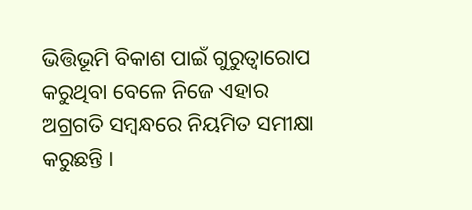ଭିତ୍ତିଭୂମି ବିକାଶ ପାଇଁ ଗୁରୁତ୍ୱାରୋପ କରୁଥିବା ବେଳେ ନିଜେ ଏହାର ଅଗ୍ରଗତି ସମ୍ବନ୍ଧରେ ନିୟମିତ ସମୀକ୍ଷା କରୁଛନ୍ତି ।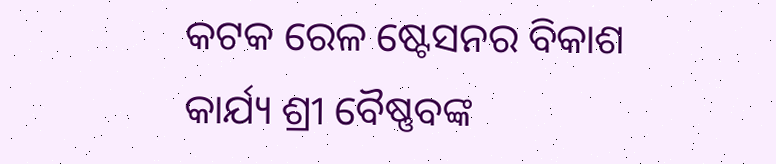କଟକ ରେଳ ଷ୍ଟେସନର ବିକାଶ କାର୍ଯ୍ୟ ଶ୍ରୀ ବୈଷ୍ଣବଙ୍କ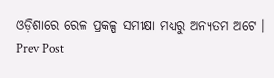ଓଡ଼ିଶାରେ ରେଳ ପ୍ରକଳ୍ପ ସମୀକ୍ଷା ମଧ୍ୟରୁ ଅନ୍ୟତମ ଅଟେ ।
Prev Post